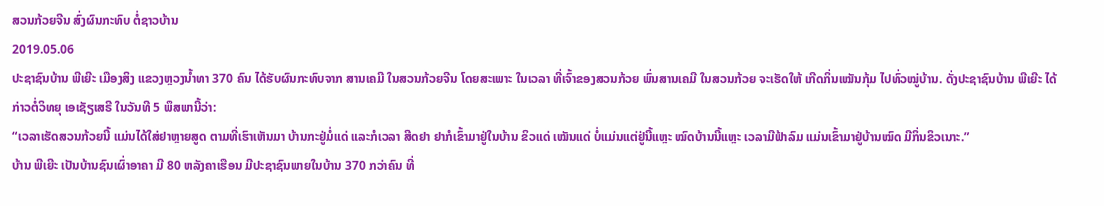ສວນກ້ວຍຈີນ ສົ່ງຜົນກະທົບ ຕໍ່ຊາວບ້ານ
2019.05.06
ປະຊາຊົນບ້ານ ພີເຍີະ ເມືອງສິງ ແຂວງຫຼວງນໍ້າທາ 370 ຄົນ ໄດ້ຮັບຜົນກະທົບຈາກ ສານເຄມີ ໃນສວນກ້ວຍຈີນ ໂດຍສະເພາະ ໃນເວລາ ທີ່ເຈົ້າຂອງສວນກ້ວຍ ພົ່ນສານເຄມີ ໃນສວນກ້ວຍ ຈະເຮັດໃຫ້ ເກີດກິ່ນເໝັນກຸ້ມ ໄປທົ່ວໝູ່ບ້ານ. ດັ່ງປະຊາຊົນບ້ານ ພີເຍີະ ໄດ້ກ່າວຕໍ່ວິທຍຸ ເອເຊັຽເສຣີ ໃນວັນທີ 5 ພຶສພານີ້ວ່າ:
“ເວລາເຮັດສວນກ້ວຍນີ້ ແມ່ນໄດ້ໃສ່ຢາຫຼາຍສູດ ຕາມທີ່ເຮົາເຫັນມາ ບ້ານກະຢູ່ມໍ່ແດ່ ແລະກໍເວລາ ສີດຢາ ຢາກໍເຂົ້າມາຢູ່ໃນບ້ານ ຂິວແດ່ ເໝັນແດ່ ບໍ່ແມ່ນແຕ່ຢູ່ນີ້ແຫຼະ ໝົດບ້ານນີ້ແຫຼະ ເວລາມີຟ້າລົມ ແມ່ນເຂົ້າມາຢູ່ບ້ານໝົດ ມີກິ່ນຂິວເນາະ.”
ບ້ານ ພີເຍີະ ເປັນບ້ານຊົນເຜົ່າອາຄາ ມີ 80 ຫລັງຄາເຮືອນ ມີປະຊາຊົນພາຍໃນບ້ານ 370 ກວ່າຄົນ ທີ່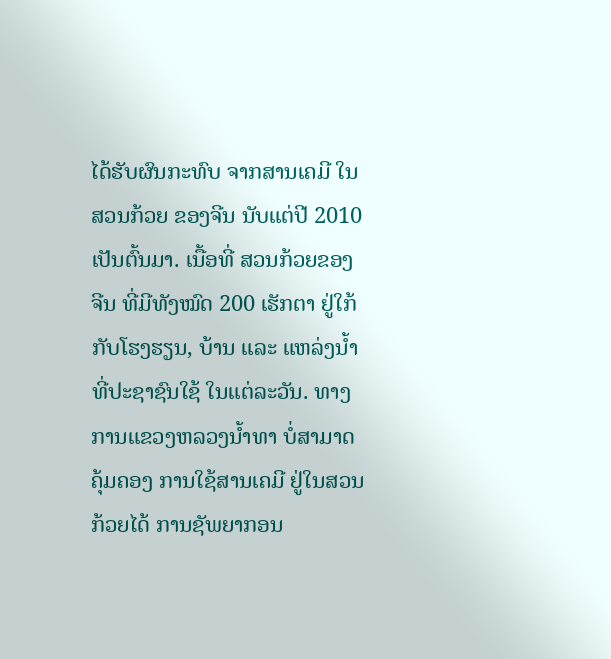ໄດ້ຮັບຜົນກະທົບ ຈາກສານເຄມີ ໃນສວນກ້ວຍ ຂອງຈີນ ນັບແຕ່ປີ 2010 ເປັນຕົ້ນມາ. ເນື້ອທີ່ ສວນກ້ວຍຂອງຈີນ ທີ່ມີທັງໝົດ 200 ເຮັກຕາ ຢູ່ໃກ້ກັບໂຮງຮຽນ, ບ້ານ ແລະ ແຫລ່ງນໍ້າ ທີ່ປະຊາຊົນໃຊ້ ໃນແຕ່ລະວັນ. ທາງການແຂວງຫລວງນໍ້າທາ ບໍ່ສາມາດຄຸ້ມຄອງ ການໃຊ້ສານເຄມີ ຢູ່ໃນສວນກ້ວຍໄດ້ ການຊັພຍາກອນ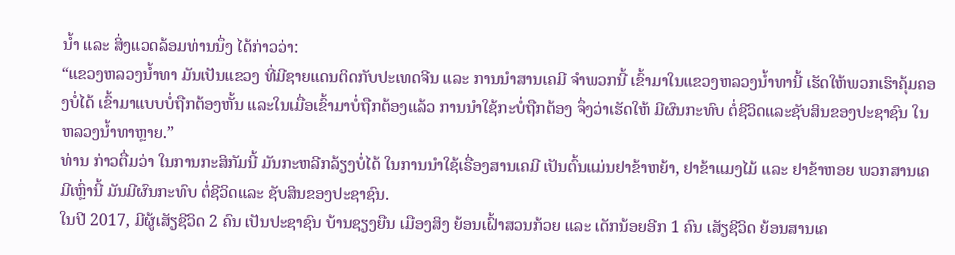ນໍ້າ ແລະ ສິ່ງແວດລ້ອມທ່ານນຶ່ງ ໄດ້ກ່າວວ່າ:
“ແຂວງຫລວງນໍ້າທາ ມັນເປັນແຂວງ ທີ່ມີຊາຍແດນຕິດກັບປະເທດຈີນ ແລະ ການນໍາສານເຄມີ ຈໍາພວກນີ້ ເຂົ້າມາໃນແຂວງຫລວງນໍ້າທານີ້ ເຮັດໃຫ້ພວກເຮົາຄຸ້ມຄອງບໍ່ໄດ້ ເຂົ້າມາແບບບໍ່ຖືກຕ້ອງຫັ້ນ ແລະໃນເມື່ອເຂົ້າມາບໍ່ຖືກຕ້ອງແລ້ວ ການນໍາໃຊ້ກະບໍ່ຖືກຕ້ອງ ຈຶ່ງວ່າເຮັດໃຫ້ ມີຜົນກະທົບ ຕໍ່ຊີວິດແລະຊັບສິນຂອງປະຊາຊົນ ໃນຫລວງນໍ້າທາຫຼາຍ.”
ທ່ານ ກ່າວຕື່ມວ່າ ໃນການກະສິກັມນີ້ ມັນກະຫລີກລ້ຽງບໍ່ໄດ້ ໃນການນໍາໃຊ້ເຣື່ອງສານເຄມີ ເປັນຕົ້ນແມ່ນຢາຂ້າຫຍ້າ, ຢາຂ້າແມງໄມ້ ແລະ ຢາຂ້າຫອຍ ພວກສານເຄມີເຫຼົ່ານີ້ ມັນມີຜົນກະທົບ ຕໍ່ຊີວິດແລະ ຊັບສິນຂອງປະຊາຊົນ.
ໃນປີ 2017, ມີຜູ້ເສັຽຊີວິດ 2 ຄົນ ເປັນປະຊາຊົນ ບ້ານຊຽງຍືນ ເມືອງສິງ ຍ້ອນເຝົ້າສວນກ້ວຍ ແລະ ເດັກນ້ອຍອີກ 1 ຄົນ ເສັຽຊີວິດ ຍ້ອນສານເຄ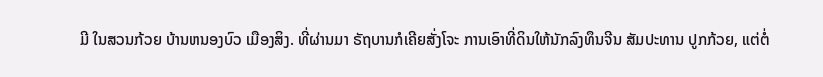ມີ ໃນສວນກ້ວຍ ບ້ານຫນອງບົວ ເມືອງສິງ. ທີ່ຜ່ານມາ ຣັຖບານກໍເຄີຍສັ່ງໂຈະ ການເອົາທີ່ດິນໃຫ້ນັກລົງທຶນຈີນ ສັມປະທານ ປູກກ້ວຍ, ແຕ່ຕໍ່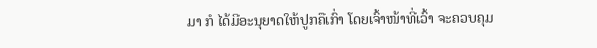ມາ ກໍ ໄດ້ມີອະນຸຍາດໃຫ້ປູກຄືເກົ່າ ໂດຍເຈົ້າໜ້າທີ່ເວົ້າ ຈະຄວບຄຸມ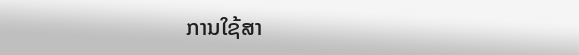ການໃຊ້ສາ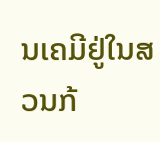ນເຄມີຢູ່ໃນສວນກ້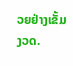ວຍຢ່າງເຂັ້ມງວດ.